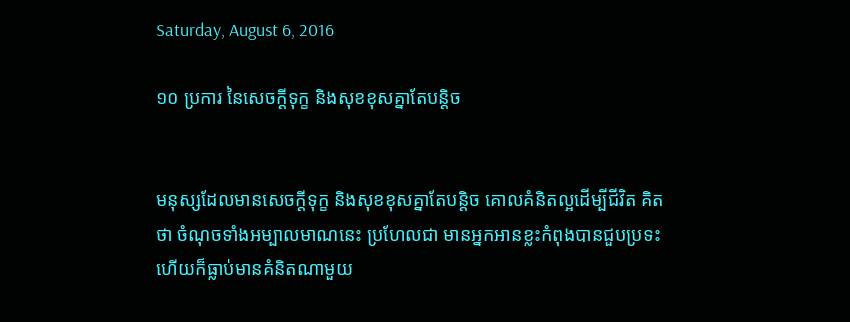Saturday, August 6, 2016

១០ ប្រការ នៃសេចក្ដីទុក្ខ និងសុខខុសគ្នាតែបន្តិច


មនុស្សដែលមានសេចក្ដីទុក្ខ និងសុខខុសគ្នាតែបន្តិច គោលគំនិតល្អដើម្បីជីវិត គិតថា ចំណុចទាំងអម្បាលមាណនេះ ប្រហែលជា មានអ្នកអានខ្លះកំពុងបានជួបប្រទះ ហើយក៏ធ្លាប់មានគំនិតណាមួយ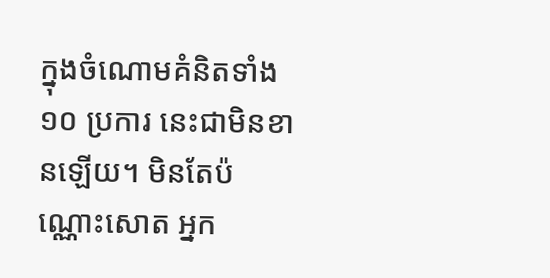ក្នុងចំណោមគំនិតទាំង ១០ ប្រការ នេះជាមិនខានឡើយ។ មិនតែប៉ណ្ណោះសោត អ្នក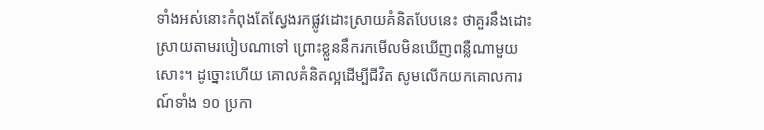ទាំងអស់នោះកំពុងតែស្វែងរកផ្លូវដោះស្រាយគំនិតបែបនេះ ថាគួរនឹងដោះស្រាយតាមរបៀបណាទៅ ព្រោះខ្លួននឹករកមើលមិនឃើញពន្លឺណាមួយសោះ។ ដូច្នោះហើយ គោលគំនិតល្អដើម្បីជីវិត សូមលើកយកគោលការណ៍ទាំង ១០ ប្រកា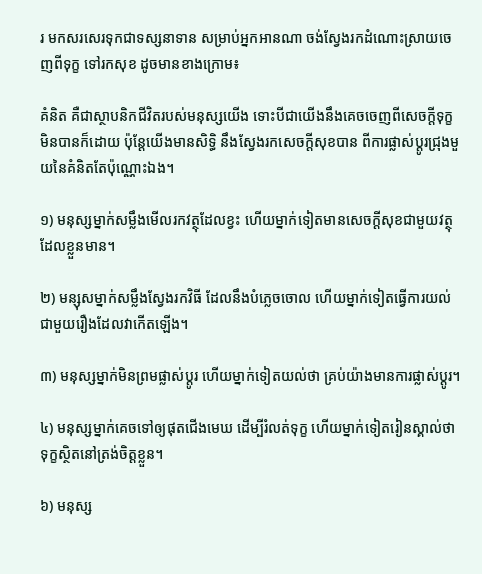រ មកសរសេរទុកជាទស្សនាទាន សម្រាប់អ្នកអានណា ចង់ស្វែងរកដំណោះស្រាយចេញពីទុក្ខ ទៅរកសុខ ដូចមានខាងក្រោម៖

គំនិត គឺជាស្ថាបនិកជីវិតរបស់មនុស្សយើង ទោះបីជាយើងនឹងគេចចេញពីសេចក្ដីទុក្ខមិនបានក៏ដោយ ប៉ុន្តែយើងមានសិទ្ធិ នឹងស្វែងរកសេចក្ដីសុខបាន ពីការផ្លាស់ប្តូរជ្រុងមួយនៃគំនិតតែប៉ុណ្ណោះឯង។

១) មនុស្សម្នាក់សម្លឹងមើលរកវត្ថុដែលខ្វះ ហើយម្នាក់ទៀតមានសេចក្ដីសុខជាមួយវត្ថុដែលខ្លួនមាន។

២) មន្សុសម្នាក់សម្លឹងស្វែងរកវិធី ដែលនឹងបំភ្លេចចោល ហើយម្នាក់ទៀតធ្វើការយល់ជាមួយរឿងដែលវាកើតឡើង។

៣) មនុស្សម្នាក់មិនព្រមផ្លាស់ប្តូរ ហើយម្នាក់ទៀតយល់ថា គ្រប់យ៉ាងមានការផ្លាស់ប្តូរ។

៤) មនុស្សម្នាក់គេចទៅឲ្យផុតជើងមេឃ ដើម្បីរំលត់ទុក្ខ ហើយម្នាក់ទៀតរៀនស្គាល់ថា ទុក្ខស្ថិតនៅត្រង់ចិត្តខ្លួន។

៦) មនុស្ស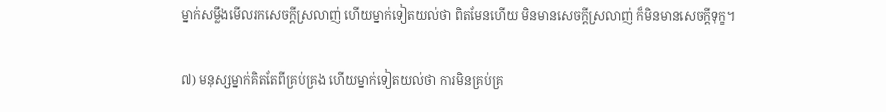ម្នាក់សម្លឹងមើលរកសេចក្ដីស្រលាញ់ ហើយម្នាក់ទៀតយល់ថា ពិតមែនហើយ មិនមានសេចក្តីស្រលាញ់ ក៏មិនមានសេចក្ដីទុក្ខ។

៧) មនុស្សម្នាក់គិតតែពីគ្រប់គ្រង ហើយម្នាក់ទៀតយល់ថា ការមិនគ្រប់គ្រ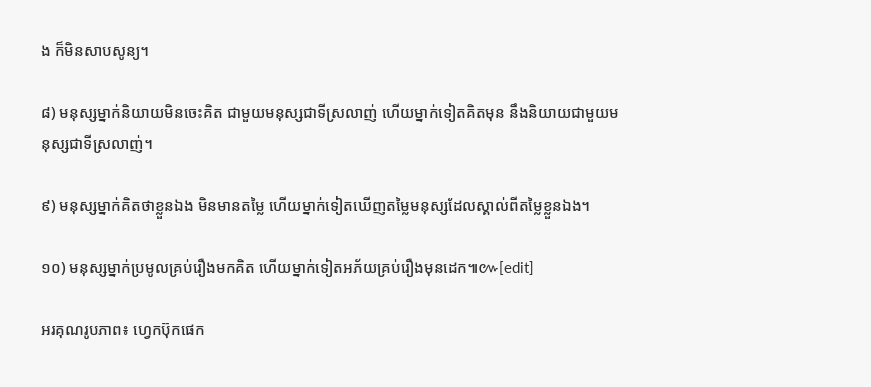ង ក៏មិនសាបសូន្យ។

៨) មនុស្សម្នាក់និយាយមិនចេះគិត ជាមួយមនុស្សជាទីស្រលាញ់ ហើយម្នាក់ទៀតគិតមុន នឹងនិយាយជាមួយមនុស្សជាទីស្រលាញ់។

៩) មនុស្សម្នាក់គិតថាខ្លួនឯង មិនមានតម្លៃ ហើយម្នាក់ទៀតឃើញតម្លៃមនុស្សដែលស្គាល់ពីតម្លៃខ្លួនឯង។

១០) មនុស្សម្នាក់ប្រមូលគ្រប់រឿងមកគិត ហើយម្នាក់ទៀតអភ័យគ្រប់រឿងមុនដេក៕៚[edit]

អរគុណរូបភាព៖ ហ្វេកប៊ុកផេក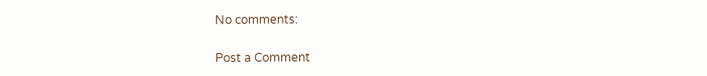No comments:

Post a Comment